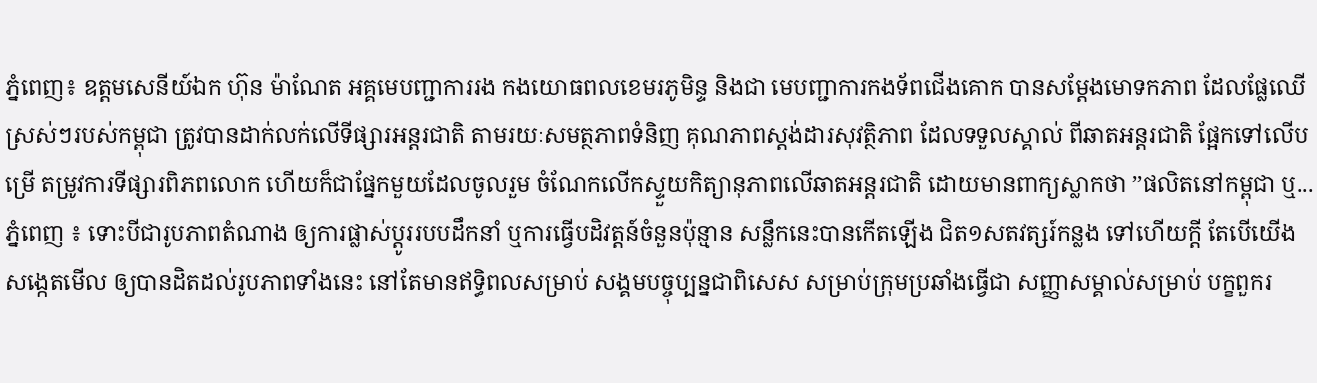ភ្នំពេញ៖ ឧត្តមសេនីយ៍ឯក ហ៊ុន ម៉ាណែត អគ្គមេបញ្ជាការរង កងយោធពលខេមរភូមិន្ទ និងជា មេបញ្ជាការកងទ័ពជើងគោក បានសម្ដែងមោទកភាព ដែលផ្លែឈើស្រស់ៗរបស់កម្ពុជា ត្រូវបានដាក់លក់លើទីផ្សារអន្តរជាតិ តាមរយៈសមត្ថភាពទំនិញ គុណភាពស្តង់ដារសុវត្ថិភាព ដែលទទួលស្គាល់ ពីឆាតអន្តរជាតិ ផ្អែកទៅលើបម្រើ តម្រូវការទីផ្សារពិភពលោក ហើយក៏ជាផ្នែកមួយដែលចូលរួម ចំណែកលើកស្ទួយកិត្យានុភាពលើឆាតអន្តរជាតិ ដោយមានពាក្យស្លាកថា ’’ផលិតនៅកម្ពុជា ឬ...
ភ្នំពេញ ៖ ទោះបីជារូបភាពតំណាង ឲ្យការផ្លាស់ប្ដូររបបដឹកនាំ ឬការធ្វើបដិវត្តន៍ចំនួនប៉ុន្មាន សន្លឹកនេះបានកើតឡើង ជិត១សតវត្សរ៍កន្លង ទៅហើយក្ដី តែបើយើងសង្កេតមើល ឲ្យបានដិតដល់រូបភាពទាំងនេះ នៅតែមានឥទ្ធិពលសម្រាប់ សង្គមបច្ចុប្បន្នជាពិសេស សម្រាប់ក្រុមប្រឆាំងធ្វើជា សញ្ញាសម្គាល់សម្រាប់ បក្ខពួករ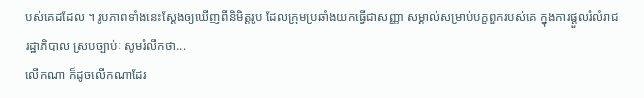បស់គេដដែល ។ រូបភាពទាំងនេះស្ដែងឲ្យឃើញពីនិមិត្តរូប ដែលក្រុមប្រឆាំងយកធ្វើជាសញ្ញា សម្គាល់សម្រាប់បក្ខពួករបស់គេ ក្នុងការផ្ដួលរំលំរាជរដ្ឋាភិបាល ស្របច្បាប់ៈ សូមរំលឹកថា...
លើកណា ក៏ដូចលើកណាដែរ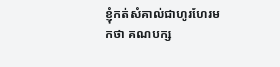ខ្ញុំកត់សំគាល់ជាហូរហែរមកថា គណបក្ស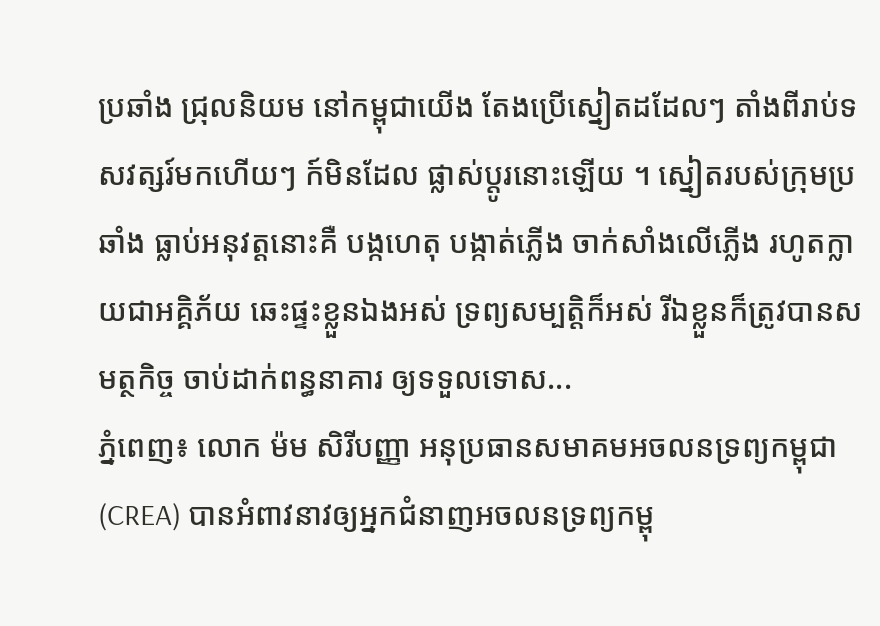ប្រឆាំង ជ្រុលនិយម នៅកម្ពុជាយើង តែងប្រើស្នៀតដដែលៗ តាំងពីរាប់ទសវត្សរ៍មកហើយៗ ក៍មិនដែល ផ្លាស់ប្តូរនោះឡើយ ។ ស្នៀតរបស់ក្រុមប្រឆាំង ធ្លាប់អនុវត្តនោះគឺ បង្កហេតុ បង្កាត់ភ្លើង ចាក់សាំងលើភ្លើង រហូតក្លាយជាអគ្គិភ័យ ឆេះផ្ទះខ្លួនឯងអស់ ទ្រព្យសម្បត្តិក៏អស់ រីឯខ្លួនក៏ត្រូវបានសមត្ថកិច្ច ចាប់ដាក់ពន្ធនាគារ ឲ្យទទួលទោស...
ភ្នំពេញ៖ លោក ម៉ម សិរីបញ្ញា អនុប្រធានសមាគមអចលនទ្រព្យកម្ពុជា (CREA) បានអំពាវនាវឲ្យអ្នកជំនាញអចលនទ្រព្យកម្ពុ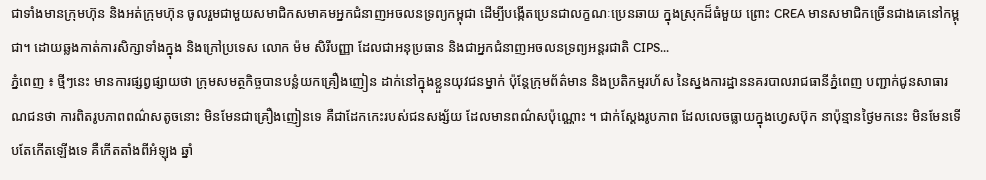ជាទាំងមានក្រុមហ៊ុន និងអត់ក្រុមហ៊ុន ចូលរួមជាមួយសមាជិកសមាគមអ្នកជំនាញអចលនទ្រព្យកម្ពុជា ដើម្បីបង្កើតប្រេនជាលក្ខណៈប្រេនឆាយ ក្នុងស្រុកដ៏ធំមួយ ព្រោះ CREA មានសមាជិកច្រើនជាងគេនៅកម្ពុជា។ ដោយឆ្លងកាត់ការសិក្សាទាំងក្នុង និងក្រៅប្រទេស លោក ម៉ម សិរីបញ្ញា ដែលជាអនុប្រធាន និងជាអ្នកជំនាញអចលនទ្រព្យអន្តរជាតិ CIPS...
ភ្នំពេញ ៖ ថ្មីៗនេះ មានការផ្សព្វផ្សាយថា ក្រុមសមត្ថកិច្ចបានបន្លំយកគ្រឿងញៀន ដាក់នៅក្នុងខ្លួនយុវជនម្នាក់ ប៉ុន្តែក្រុមព័ត៌មាន និងប្រតិកម្មរហ័ស នៃស្នងការដ្ឋាននគរបាលរាជធានីភ្នំពេញ បញ្ជាក់ជូនសាធារណជនថា ការពិតរូបភាពពណ៌សតូចនោះ មិនមែនជាគ្រឿងញៀនទេ គឺជាដែកកេះរបស់ជនសង្ស័យ ដែលមានពណ៌សប៉ុណ្ណោះ ។ ជាក់ស្តែងរូបភាព ដែលលេចធ្លាយក្នុងហ្វេសប៊ុក នាប៉ុន្មានថ្ងៃមកនេះ មិនមែនទើបតែកើតឡើងទេ គឺកើតតាំងពីអំឡុង ឆ្នាំ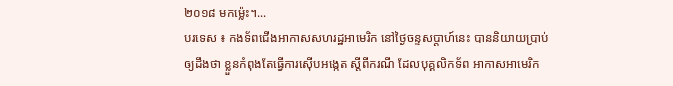២០១៨ មកម្ល៉េះ។...
បរទេស ៖ កងទ័ពជើងអាកាសសហរដ្ឋអាមេរិក នៅថ្ងៃចន្ទសប្ដាហ៍នេះ បាននិយាយប្រាប់ឲ្យដឹងថា ខ្លួនកំពុងតែធ្វើការស៊ើបអង្កេត ស្តីពីករណី ដែលបុគ្គលិកទ័ព អាកាសអាមេរិក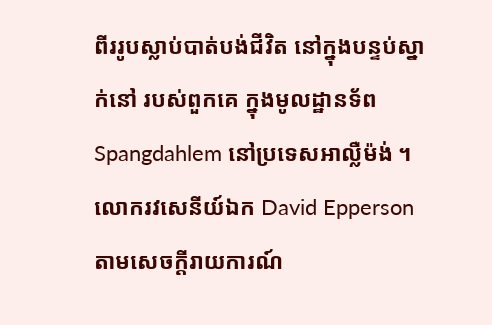ពីររូបស្លាប់បាត់បង់ជីវិត នៅក្នុងបន្ទប់ស្នាក់នៅ របស់ពួកគេ ក្នុងមូលដ្ឋានទ័ព Spangdahlem នៅប្រទេសអាល្លឺម៉ង់ ។ លោករវសេនីយ៍ឯក David Epperson តាមសេចក្តីរាយការណ៍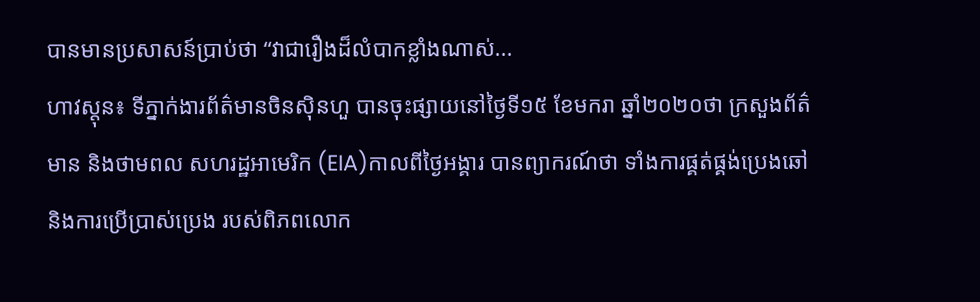បានមានប្រសាសន៍ប្រាប់ថា “វាជារឿងដ៏លំបាកខ្លាំងណាស់...
ហាវស្តុន៖ ទីភ្នាក់ងារព័ត៌មានចិនស៊ិនហួ បានចុះផ្សាយនៅថ្ងៃទី១៥ ខែមករា ឆ្នាំ២០២០ថា ក្រសួងព័ត៌មាន និងថាមពល សហរដ្ឋអាមេរិក (EIA)កាលពីថ្ងៃអង្គារ បានព្យាករណ៍ថា ទាំងការផ្គត់ផ្គង់ប្រេងឆៅ និងការប្រើប្រាស់ប្រេង របស់ពិភពលោក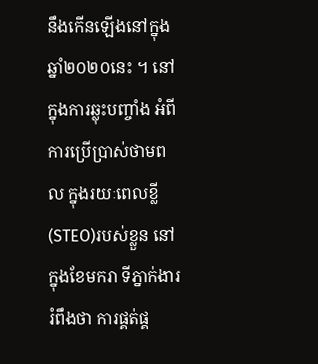នឹងកើនឡើងនៅក្នុងឆ្នាំ២០២០នេះ ។ នៅក្នុងការឆ្លុះបញ្ចាំង អំពីការប្រើប្រាស់ថាមពល ក្នុងរយៈពេលខ្លី (STEO)របស់ខ្លួន នៅក្នុងខែមករា ទីភ្នាក់ងាររំពឹងថា ការផ្គត់ផ្គ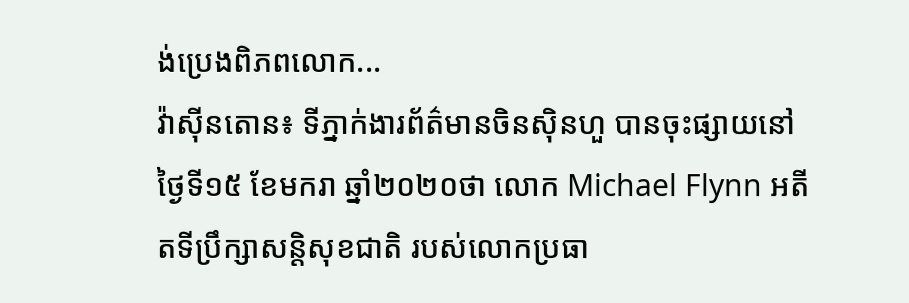ង់ប្រេងពិភពលោក...
វ៉ាស៊ីនតោន៖ ទីភ្នាក់ងារព័ត៌មានចិនស៊ិនហួ បានចុះផ្សាយនៅថ្ងៃទី១៥ ខែមករា ឆ្នាំ២០២០ថា លោក Michael Flynn អតីតទីប្រឹក្សាសន្តិសុខជាតិ របស់លោកប្រធា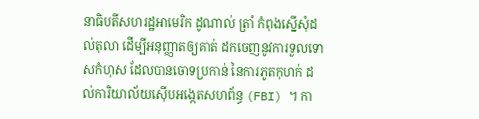នាធិបតីសហរដ្ឋអាមេរិក ដូណាល់ ត្រាំ កំពុងស្នើសុំដល់តុលា ដើម្បីអនុញ្ញាតឲ្យគាត់ ដកចេញនូវការទួលទោសកំហុស ដែលបានចោទប្រកាន់ នៃការភូតកុហក់ ដល់ការិយាល័យស៊ើបអង្កេតសហព័ន្ធ (FBI) ។ កា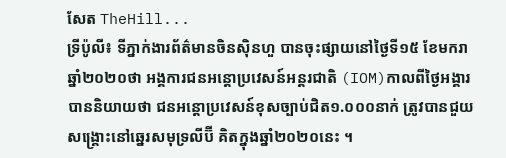សែត TheHill...
ទ្រីប៉ូលី៖ ទីភ្នាក់ងារព័ត៌មានចិនស៊ិនហួ បានចុះផ្សាយនៅថ្ងៃទី១៥ ខែមករា ឆ្នាំ២០២០ថា អង្គការជនអន្តោប្រវេសន៍អន្តរជាតិ (IOM)កាលពីថ្ងៃអង្គារ បាននិយាយថា ជនអន្តោប្រវេសន៍ខុសច្បាប់ជិត១.០០០នាក់ ត្រូវបានជួយសង្គ្រោះនៅឆ្នេរសមុទ្រលីប៊ី គិតក្នុងឆ្នាំ២០២០នេះ ។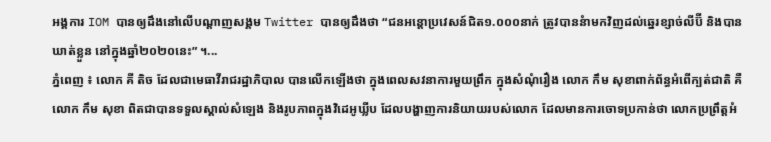អង្គការ IOM បានឲ្យដឹងនៅលើបណ្តាញសង្គម Twitter បានឲ្យដឹងថា “ជនអន្តោប្រវេសន៍ជិត១.០០០នាក់ ត្រូវបាននំាមកវិញដល់ឆ្នេរខ្សាច់លីប៊ី និងបានឃាត់ខ្លួន នៅក្នុងឆ្នាំ២០២០នេះ” ។...
ភ្នំពេញ ៖ លោក គី តិច ដែលជាមេធាវីរាជរដ្ឋាភិបាល បានលើកឡើងថា ក្នុងពេលសវនាការមួយព្រឹក ក្នុងសំណុំរឿង លោក កឹម សុខាពាក់ព័ន្ធអំពើក្បត់ជាតិ គឺលោក កឹម សុខា ពិតជាបានទទួលស្គាល់សំឡេង និងរូបភាពក្នុងវិដេអូឃ្លីប ដែលបង្ហាញការនិយាយរបស់លោក ដែលមានការចោទប្រកាន់ថា លោកប្រព្រឹត្តអំ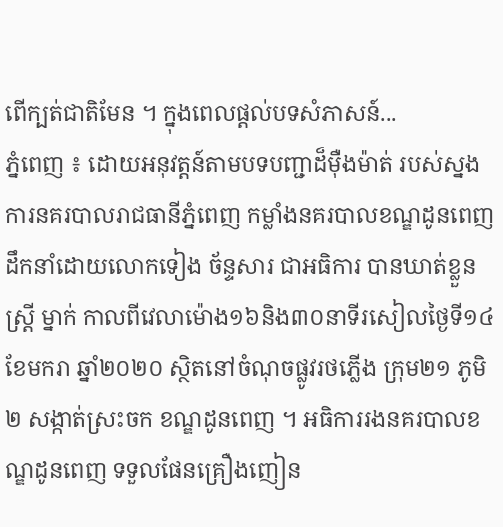ពើក្បត់ជាតិមែន ។ ក្នុងពេលផ្តល់បទសំភាសន៍...
ភ្នំពេញ ៖ ដោយអនុវត្តន៍តាមបទបញ្ជាដ៏ម៉ឺងម៉ាត់ របស់ស្នងការនគរបាលរាជធានីភ្នំពេញ កម្លាំងនគរបាលខណ្ឌដូនពេញ ដឹកនាំដោយលោកទៀង ច័ន្ទសារ ជាអធិការ បានឃាត់ខ្លួនស្រ្តី ម្នាក់ កាលពីវេលាម៉ោង១៦និង៣០នាទីរសៀលថ្ងៃទី១៤ ខែមករា ឆ្នាំ២០២០ ស្ថិតនៅចំណុចផ្លូវរថភ្លើង ក្រុម២១ ភូមិ២ សង្កាត់ស្រះចក ខណ្ឌដូនពេញ ។ អធិការរងនគរបាលខណ្ឌដូនពេញ ទទួលផែនគ្រឿងញៀន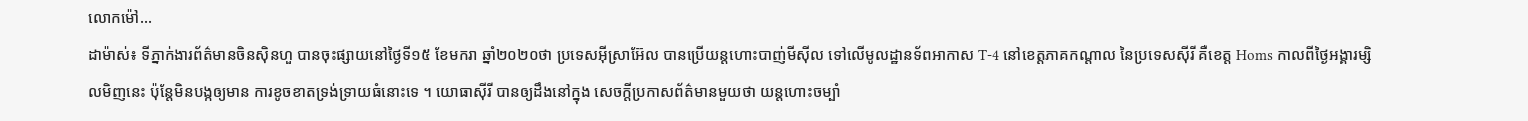លោកម៉ៅ...
ដាម៉ាស់៖ ទីភ្នាក់ងារព័ត៌មានចិនស៊ិនហួ បានចុះផ្សាយនៅថ្ងៃទី១៥ ខែមករា ឆ្នាំ២០២០ថា ប្រទេសអ៊ីស្រាអ៊ែល បានប្រើយន្តហោះបាញ់មីស៊ីល ទៅលើមូលដ្ឋានទ័ពអាកាស T-4 នៅខេត្តភាគកណ្តាល នៃប្រទេសស៊ីរី គឺខេត្ត Homs កាលពីថ្ងៃអង្គារម្សិលមិញនេះ ប៉ុន្តែមិនបង្កឲ្យមាន ការខូចខាតទ្រង់ទ្រាយធំនោះទេ ។ យោធាស៊ីរី បានឲ្យដឹងនៅក្នុង សេចក្តីប្រកាសព័ត៌មានមួយថា យន្តហោះចម្បាំ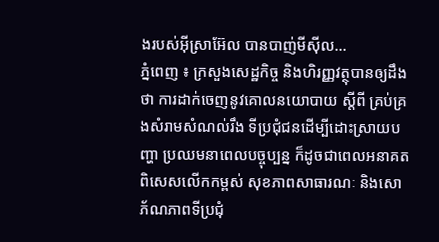ងរបស់អ៊ីស្រាអ៊ែល បានបាញ់មីស៊ីល...
ភ្នំពេញ ៖ ក្រសួងសេដ្ឋកិច្ច និងហិរញ្ញវត្ថុបានឲ្យដឹងថា ការដាក់ចេញនូវគោលនយោបាយ ស្តីពី គ្រប់គ្រងសំរាមសំណល់រឹង ទីប្រជុំជនដើម្បីដោះស្រាយបញ្ហា ប្រឈមនាពេលបច្ចុប្បន្ន ក៏ដូចជាពេលអនាគត ពិសេសលើកកម្ពស់ សុខភាពសាធារណៈ និងសោភ័ណភាពទីប្រជុំ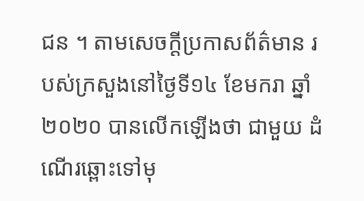ជន ។ តាមសេចក្ដីប្រកាសព័ត៌មាន របស់ក្រសួងនៅថ្ងៃទី១៤ ខែមករា ឆ្នាំ២០២០ បានលើកឡើងថា ជាមួយ ដំណើរឆ្ពោះទៅមុ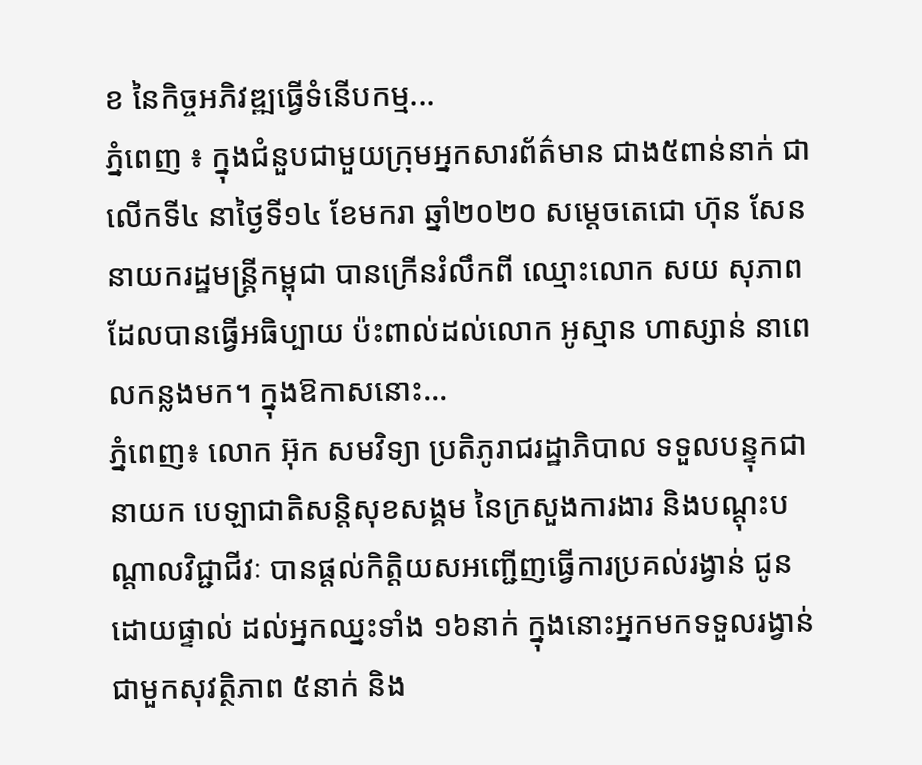ខ នៃកិច្ចអភិវឌ្ឍធ្វើទំនើបកម្ម...
ភ្នំពេញ ៖ ក្នុងជំនួបជាមួយក្រុមអ្នកសារព័ត៌មាន ជាង៥ពាន់នាក់ ជាលើកទី៤ នាថ្ងៃទី១៤ ខែមករា ឆ្នាំ២០២០ សម្តេចតេជោ ហ៊ុន សែន នាយករដ្ឋមន្រ្តីកម្ពុជា បានក្រើនរំលឹកពី ឈ្មោះលោក សយ សុភាព ដែលបានធ្វើអធិប្បាយ ប៉ះពាល់ដល់លោក អូស្មាន ហាស្សាន់ នាពេលកន្លងមក។ ក្នុងឱកាសនោះ...
ភ្នំពេញ៖ លោក អ៊ុក សមវិទ្យា ប្រតិភូរាជរដ្ឋាភិបាល ទទួលបន្ទុកជានាយក បេឡាជាតិសន្តិសុខសង្គម នៃក្រសួងការងារ និងបណ្តុះបណ្តាលវិជ្ជាជីវៈ បានផ្តល់កិត្តិយសអញ្ជើញធ្វើការប្រគល់រង្វាន់ ជូនដោយផ្ទាល់ ដល់អ្នកឈ្នះទាំង ១៦នាក់ ក្នុងនោះអ្នកមកទទួលរង្វាន់ ជាមួកសុវត្ថិភាព ៥នាក់ និង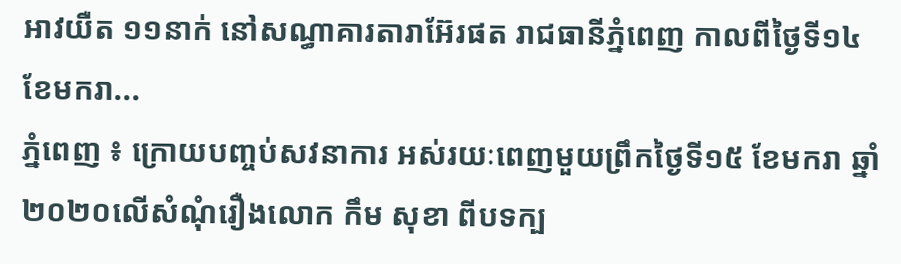អាវយឺត ១១នាក់ នៅសណ្ធាគារតារាអ៊ែរផត រាជធានីភ្នំពេញ កាលពីថ្ងៃទី១៤ ខែមករា...
ភ្នំពេញ ៖ ក្រោយបញ្ចប់សវនាការ អស់រយៈពេញមួយព្រឹកថ្ងៃទី១៥ ខែមករា ឆ្នាំ២០២០លើសំណុំរឿងលោក កឹម សុខា ពីបទក្ប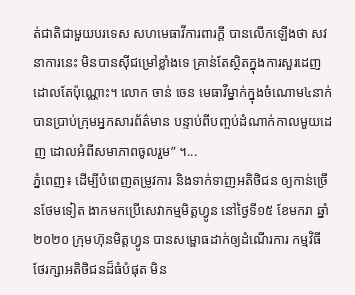ត់ជាតិជាមួយបរទេស សហមេធាវីការពារក្តី បានលើកឡើងថា សវនាការនេះ មិនបានស៊ីជម្រៅខ្លាំងទេ គ្រាន់តែស្ថិតក្នុងការសួរដេញដោលតែប៉ុណ្ណោះ។ លោក ចាន់ ចេន មេធាវីម្នាក់ក្នុងចំណោម៤នាក់ បានប្រាប់ក្រុមអ្នកសារព័ត៌មាន បន្ទាប់ពីបញ្ចប់ដំណាក់កាលមួយដេញ ដោលអំពីសមាភាពចូលរួម” ។...
ភ្នំពេញ៖ ដើម្បីបំពេញតម្រូវការ និងទាក់ទាញអតិថិជន ឲ្យកាន់ច្រើនថែមទៀត ងាកមកប្រើសេវាកម្មមិត្តហ្វូន នៅថ្ងៃទី១៥ ខែមករា ឆ្នាំ២០២០ ក្រុមហ៊ុនមិត្តហ្វូន បានសម្ផោធដាក់ឲ្យដំណើរការ កម្មវិធីថែរក្សាអតិថិជនដ៏ធំបំផុត មិន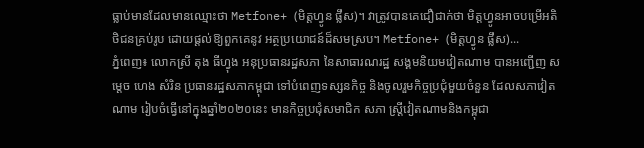ធ្លាប់មានដែលមានឈ្មោះថា Metfone+ (មិត្តហ្វូន ផ្លឹស)។ វាត្រូវបានគេជឿជាក់ថា មិត្តហ្វូនអាចបម្រើអតិថិជនគ្រប់រូប ដោយផ្តល់ឱ្យពួកគេនូវ អត្ថប្រយោជន៍ដ៏សមស្រប។ Metfone+ (មិត្តហ្វូន ផ្លឹស)...
ភ្នំពេញ៖ លោកស្រី តុង ធីហ្វុង អនុប្រធានរដ្ឋសភា នៃសាធារណរដ្ឋ សង្គមនិយមវៀតណាម បានអញ្ជើញ សម្តេច ហេង សំរិន ប្រធានរដ្ឋសភាកម្ពុជា ទៅបំពេញទស្សនកិច្ច និងចូលរួមកិច្ចប្រជុំមួយចំនួន ដែលសភាវៀតណាម រៀបចំធ្វើនៅក្នុងឆ្នាំ២០២០នេះ មានកិច្ចប្រជុំសមាជិក សភា ស្រ្តីវៀតណាមនិងកម្ពុជា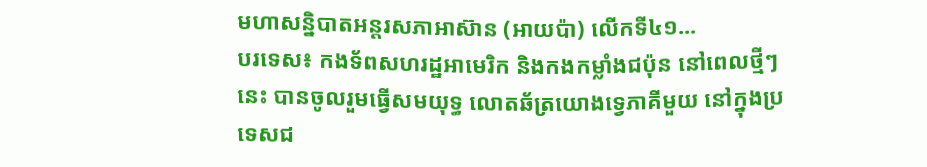មហាសន្និបាតអន្តរសភាអាស៊ាន (អាយប៉ា) លើកទី៤១...
បរទេស៖ កងទ័ពសហរដ្ឋអាមេរិក និងកងកម្លាំងជប៉ុន នៅពេលថ្មីៗនេះ បានចូលរួមធ្វើសមយុទ្ធ លោតឆ័ត្រយោងទ្វេភាគីមួយ នៅក្នុងប្រទេសជ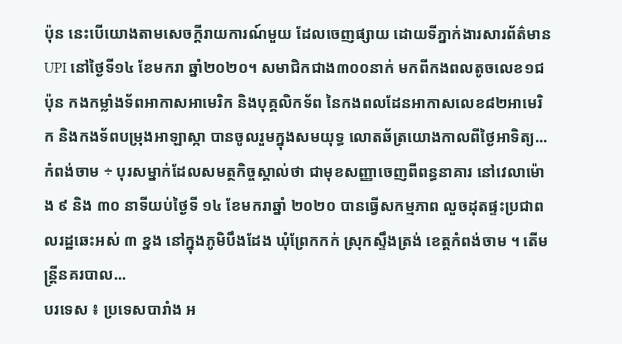ប៉ុន នេះបើយោងតាមសេចក្តីរាយការណ៍មួយ ដែលចេញផ្សាយ ដោយទីភ្នាក់ងារសារព័ត៌មាន UPI នៅថ្ងៃទី១៤ ខែមករា ឆ្នាំ២០២០។ សមាជិកជាង៣០០នាក់ មកពីកងពលតូចលេខ១ជប៉ុន កងកម្លាំងទ័ពអាកាសអាមេរិក និងបុគ្គលិកទ័ព នៃកងពលដែនអាកាសលេខ៨២អាមេរិក និងកងទ័ពបម្រុងអាឡាស្កា បានចូលរួមក្នុងសមយុទ្ធ លោតឆ័ត្រយោងកាលពីថ្ងៃអាទិត្យ...
កំពង់ចាម ÷ បុរសម្នាក់ដែលសមត្ថកិច្ចស្គាល់ថា ជាមុខសញ្ញាចេញពីពន្ធនាគារ នៅវេលាម៉ោង ៩ និង ៣០ នាទីយប់ថ្ងៃទី ១៤ ខែមករាឆ្នាំ ២០២០ បានធ្វើសកម្មភាព លួចដុតផ្ទះប្រជាពលរដ្ឋឆេះអស់ ៣ ខ្នង នៅក្នុងភូមិបឹងដែង ឃុំព្រែកកក់ ស្រុកស្ទឹងត្រង់ ខេត្តកំពង់ចាម ។ តើមន្ត្រីនគរបាល...
បរទេស ៖ ប្រទេសបារាំង អ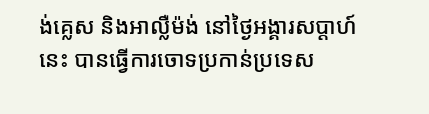ង់គ្លេស និងអាល្លឺម៉ង់ នៅថ្ងៃអង្គារសប្ដាហ៍នេះ បានធ្វើការចោទប្រកាន់ប្រទេស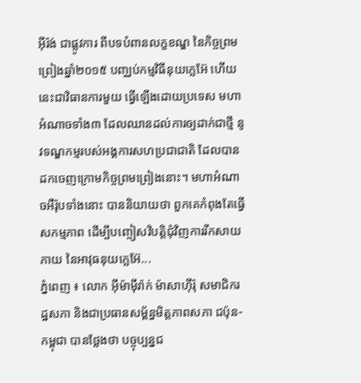អ៊ីរ៉ង់ ជាផ្លូវការ ពីបទបំពានលក្ខខណ្ឌ នៃកិច្ចព្រមព្រៀងឆ្នាំ២០១៥ បញ្ឈប់កម្មវិធីនុយក្លេអ៊ែ ហើយនេះជាវិធានការមួយ ធ្វើឡើងដោយប្រទេស មហាអំណាចទាំង៣ ដែលឈានដល់ការឲ្យដាក់ជាថ្មី នូវទណ្ឌកម្មរបស់អង្គការសហប្រជាជាតិ ដែលបានដកចេញក្រោមកិច្ចព្រមព្រៀងនោះ។ មហាអំណាចអឺរ៉ុបទាំងនោះ បាននិយាយថា ពួកគេកំពុងតែធ្វើសកម្មភាព ដើម្បីបញ្ចៀសវិបត្តិជុំវិញការរីកសាយភាយ នៃអាវុធនុយក្លេអ៊ែ...
ភ្នំពេញ ៖ លោក អ៊ីម៉ាម៉ឹរ៉ាក់ ម៉ាសាហ៊ីរ៉ុ សមាជិករដ្ឋសភា និងជាប្រធានសម្ព័ន្ធមិត្តភាពសភា ជប៉ុន-កម្ពុជា បានថ្លែងថា បច្ចុប្បន្នជ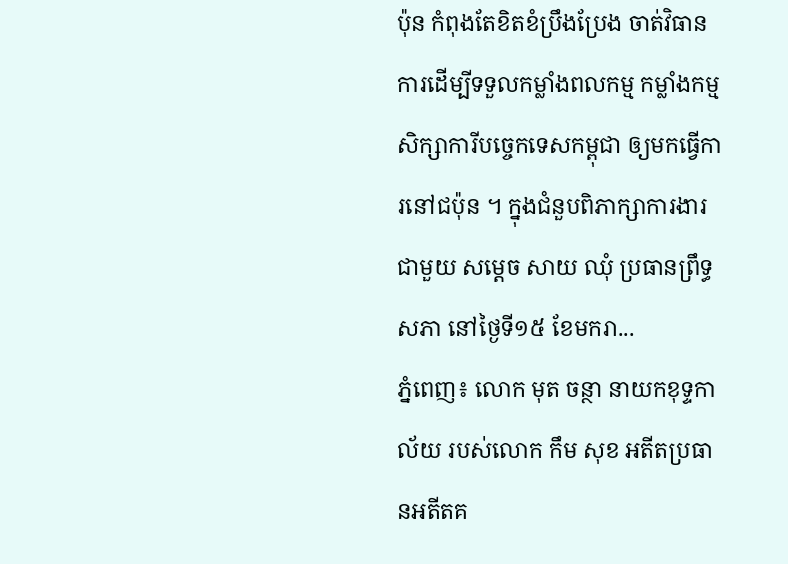ប៉ុន កំពុងតែខិតខំប្រឹងប្រែង ចាត់វិធានការដើម្បីទទួលកម្លាំងពលកម្ម កម្លាំងកម្មសិក្សាការីបច្ចេកទេសកម្ពុជា ឲ្យមកធ្វើការនៅជប៉ុន ។ ក្នុងជំនួបពិភាក្សាការងារជាមួយ សម្ដេច សាយ ឈុំ ប្រធានព្រឹទ្ធសភា នៅថ្ងៃទី១៥ ខែមករា...
ភ្នំពេញ៖ លោក មុត ចន្ថា នាយកខុទ្ទកាល័យ របស់លោក កឹម សុខ អតីតប្រធានអតីតគ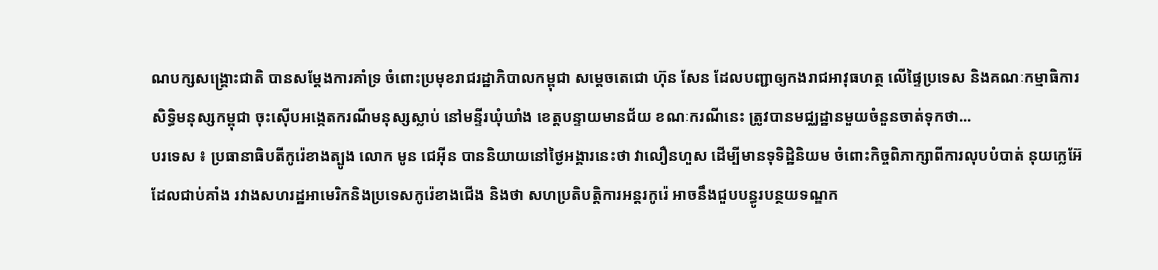ណបក្សសង្គ្រោះជាតិ បានសម្តែងការគាំទ្រ ចំពោះប្រមុខរាជរដ្ឋាភិបាលកម្ពុជា សម្តេចតេជោ ហ៊ុន សែន ដែលបញ្ជាឲ្យកងរាជអាវុធហត្ថ លើផ្ទៃប្រទេស និងគណៈកម្មាធិការសិទ្ធិមនុស្សកម្ពុជា ចុះស៊ើបអង្កេតករណីមនុស្សស្លាប់ នៅមន្ទីរឃុំឃាំង ខេត្តបន្ទាយមានជ័យ ខណៈករណីនេះ ត្រូវបានមជ្ឈដ្ឋានមួយចំនួនចាត់ទុកថា...
បរទេស ៖ ប្រធានាធិបតីកូរ៉េខាងត្បូង លោក មូន ជេអ៊ីន បាននិយាយនៅថ្ងៃអង្គារនេះថា វាលឿនហួស ដើម្បីមានទុទិដ្ឋិនិយម ចំពោះកិច្ចពិភាក្សាពីការលុបបំបាត់ នុយក្លេអ៊ែ ដែលជាប់គាំង រវាងសហរដ្ឋអាមេរិកនិងប្រទេសកូរ៉េខាងជើង និងថា សហប្រតិបត្តិការអន្តរកូរ៉េ អាចនឹងជួបបន្ធូរបន្ថយទណ្ឌក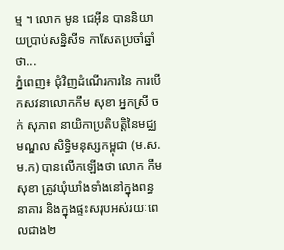ម្ម ។ លោក មូន ជេអ៊ីន បាននិយាយប្រាប់សន្និសីទ កាសែតប្រចាំឆ្នាំថា...
ភ្នំពេញ៖ ជុំវិញដំណើរការនៃ ការបើកសវនាលោកកឹម សុខា អ្នកស្រី ចក់ សុភាព នាយិកាប្រតិបត្តិនៃមជ្ឈមណ្ឌល សិទ្ធិមនុស្សកម្ពុជា (ម.ស.ម.ក) បានលើកឡើងថា លោក កឹម សុខា ត្រូវឃុំឃាំងទាំងនៅក្នុងពន្ធនាគារ និងក្នុងផ្ទះសរុបអស់រយៈពេលជាង២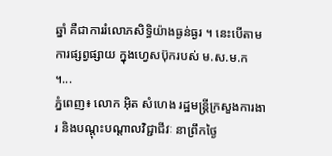ឆ្នាំ គឺជាការរំលោភសិទ្ធិយ៉ាងធ្ងន់ធ្ងរ ។ នេះបើតាមការផ្សព្វផ្សាយ ក្នុងហ្វេសប៊ុករបស់ ម.ស.ម.ក ។...
ភ្នំពេញ៖ លោក អ៊ិត សំហេង រដ្ឋមន្ត្រីក្រសួងការងារ និងបណ្ដុះបណ្ដាលវិជ្ជាជីវៈ នាព្រឹកថ្ងៃ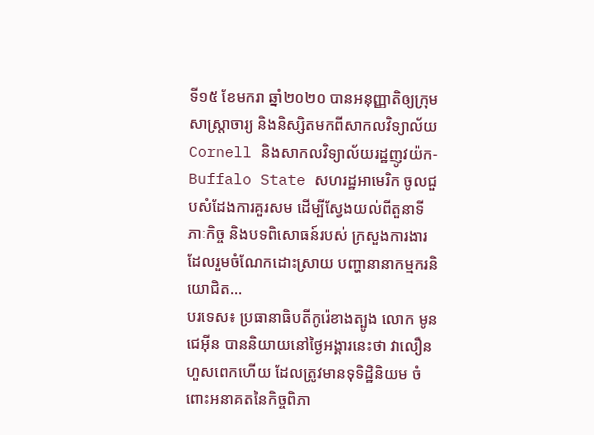ទី១៥ ខែមករា ឆ្នាំ២០២០ បានអនុញ្ញាតិឲ្យក្រុមសាស្រ្តាចារ្យ និងនិស្សិតមកពីសាកលវិទ្យាល័យ Cornell និងសាកលវិទ្យាល័យរដ្ឋញូវយ៉ក-Buffalo State សហរដ្ឋអាមេរិក ចូលជួបសំដែងការគួរសម ដើម្បីស្វែងយល់ពីតួនាទី ភាៈកិច្ច និងបទពិសោធន៍របស់ ក្រសួងការងារ ដែលរួមចំណែកដោះស្រាយ បញ្ហានានាកម្មករនិយោជិត...
បរទេស៖ ប្រធានាធិបតីកូរ៉េខាងត្បូង លោក មូន ជេអ៊ីន បាននិយាយនៅថ្ងៃអង្គារនេះថា វាលឿនហួសពេកហើយ ដែលត្រូវមានទុទិដ្ឋិនិយម ចំពោះអនាគតនៃកិច្ចពិភា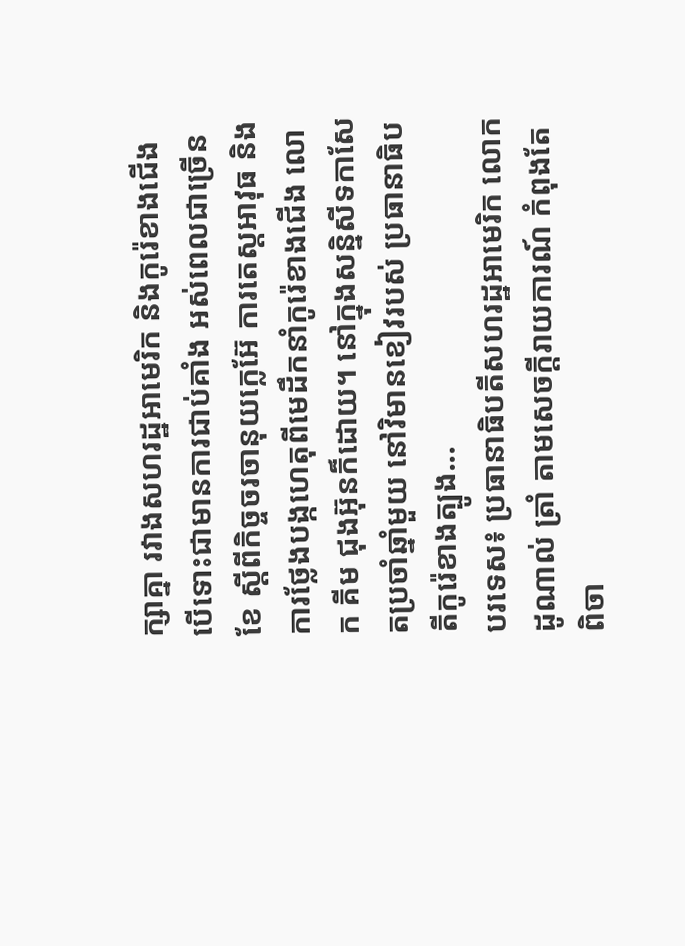ក្សាគ្នា រវាងសហរដ្ឋអាមេរិក និងកូរ៉េខាងជើង បើទោះជាមានការជាប់គាំង អស់ពេលជាច្រើនខែ ស្តីពីកិច្ចចរចានុយក្លេអ៊ែ ការតេស្តអាវុធ និងការថ្លែងបង្កហេតុពីមេដឹកនាំកូរ៉េខាងជើង លោក គីម ជុងអ៊ុនក៏ដោយ។ នៅក្នុងសន្និសីទកាសែតប្រចាំឆ្នាំមួយ នៅវិមានខៀវរបស់ ប្រធានាធិបតីកូរ៉េខាងត្បូង...
បរទេស៖ ប្រធានាធិបតីសហរដ្ឋអាមេរិក លោក ដូណាល់ ត្រាំ តាមសេចក្តីរាយការណ៍ កំពុងតែពិចា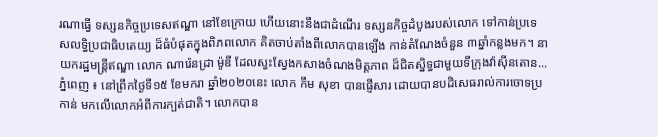រណាធ្វើ ទស្សនកិច្ចប្រទេសឥណ្ឌា នៅខែក្រោយ ហើយនោះនឹងជាដំណើរ ទស្សនកិច្ចដំបូងរបស់លោក ទៅកាន់ប្រទេសលទ្ធិប្រជាធិបតេយ្យ ដ៏ធំបំផុតក្នុងពិភពលោក គិតចាប់តាំងពីលោកបានឡើង កាន់តំណែងចំនួន ៣ឆ្នាំកន្លងមក។ នាយករដ្ឋមន្ត្រីឥណ្ឌា លោក ណារ៉េនដ្រា ម៉ូឌី ដែលស្វះស្វែងកសាងចំណងមិត្តភាព ដ៏ជិតស្និទ្ធជាមួយទីក្រុងវ៉ាស៊ីនតោន...
ភ្នំពេញ ៖ នៅព្រឹកថ្ងៃទី១៥ ខែមករា ឆ្នាំ២០២០នេះ លោក កឹម សុខា បានផ្ញើសារ ដោយបានបដិសេធរាល់ការចោទប្រកាន់ មកលើលោកអំពីការក្បត់ជាតិ។ លោកបាន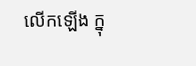លើកឡើង ក្នុ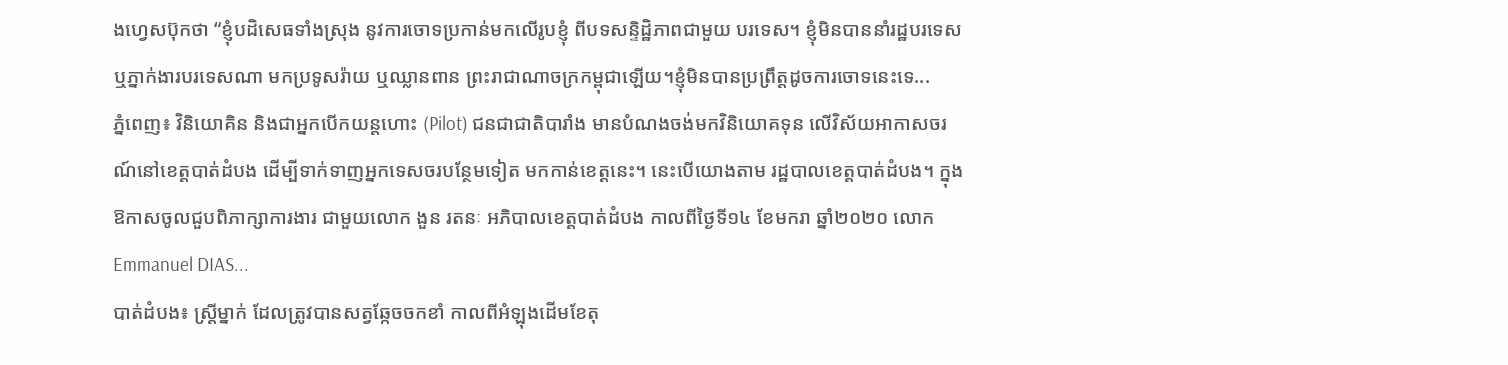ងហ្វេសប៊ុកថា “ខ្ញុំបដិសេធទាំងស្រុង នូវការចោទប្រកាន់មកលើរូបខ្ញុំ ពីបទសន្ទិដ្ឋិភាពជាមួយ បរទេស។ ខ្ញុំមិនបាននាំរដ្ឋបរទេស ឬភ្នាក់ងារបរទេសណា មកប្រទូសរ៉ាយ ឬឈ្លានពាន ព្រះរាជាណាចក្រកម្ពុជាឡើយ។ខ្ញុំមិនបានប្រព្រឹត្តដូចការចោទនេះទេ...
ភ្នំពេញ៖ វិនិយោគិន និងជាអ្នកបើកយន្តហោះ (Pilot) ជនជាជាតិបារាំង មានបំណងចង់មកវិនិយោគទុន លើវិស័យអាកាសចរណ៍នៅខេត្តបាត់ដំបង ដើម្បីទាក់ទាញអ្នកទេសចរបន្ថែមទៀត មកកាន់ខេត្តនេះ។ នេះបើយោងតាម រដ្ឋបាលខេត្តបាត់ដំបង។ ក្នុងឱកាសចូលជួបពិភាក្សាការងារ ជាមួយលោក ងួន រតនៈ អភិបាលខេត្តបាត់ដំបង កាលពីថ្ងៃទី១៤ ខែមករា ឆ្នាំ២០២០ លោក Emmanuel DIAS...
បាត់ដំបង៖ ស្រ្តីម្នាក់ ដែលត្រូវបានសត្វឆ្កែចចកខាំ កាលពីអំឡុងដើមខែតុ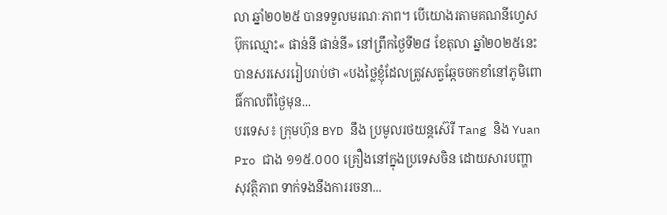លា ឆ្នាំ២០២៥ បានទទួលមរណៈភាព។ បើយោងរតាមគណនីហ្វេសប៊ុកឈ្មោះ« ផាន់នី ផាន់នី» នៅព្រឹកថ្ងៃទី២៨ ខែតុលា ឆ្នាំ២០២៥នេះ បានសរសេររៀបរាប់ថា «បងថ្លៃខ្ញុំដែលត្រូវសត្វឆ្កែចចកខាំនៅភូមិពោធិ៍កាលពីថ្ងៃមុន...
បរទេស៖ ក្រុមហ៊ុន BYD នឹង ប្រមូលរថយន្តស៊េរី Tang និង Yuan Pro ជាង ១១៥.០០០ គ្រឿងនៅក្នុងប្រទេសចិន ដោយសារបញ្ហាសុវត្ថិភាព ទាក់ទងនឹងការរចនា...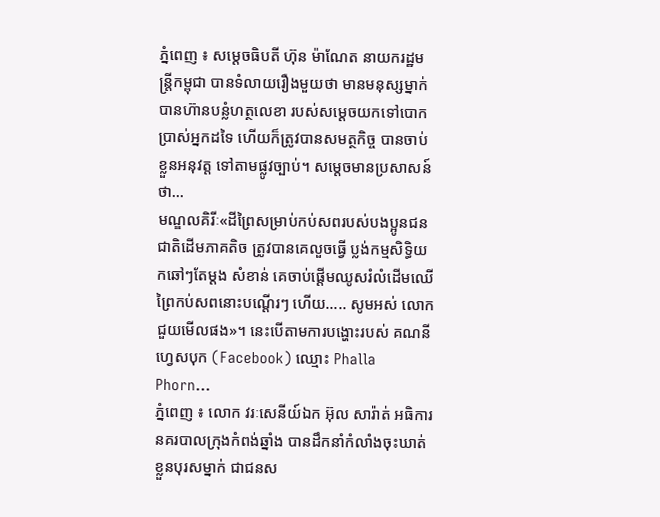ភ្នំពេញ ៖ សម្តេចធិបតី ហ៊ុន ម៉ាណែត នាយករដ្ឋមន្រ្តីកម្ពុជា បានទំលាយរឿងមួយថា មានមនុស្សម្នាក់ បានហ៊ានបន្លំហត្ថលេខា របស់សម្ដេចយកទៅបោកប្រាស់អ្នកដទៃ ហើយក៏ត្រូវបានសមត្ថកិច្ច បានចាប់ខ្លួនអនុវត្ត ទៅតាមផ្លូវច្បាប់។ សម្ដេចមានប្រសាសន៍ថា...
មណ្ឌលគិរីៈ«ដីព្រៃសម្រាប់កប់សពរបស់បងប្អូនជនជាតិដើមភាគតិច ត្រូវបានគេលួចធ្វើ ប្លង់កម្មសិទ្ធិយកឆៅៗតែម្តង សំខាន់ គេចាប់ផ្ដើមឈូសរំលំដើមឈើព្រៃកប់សពនោះបណ្តើរៗ ហើយ….. សូមអស់ លោកជួយមើលផង»។ នេះបើតាមការបង្ហោះរបស់ គណនីហ្វេសបុក (Facebook) ឈ្មោះ Phalla Phorn...
ភ្នំពេញ ៖ លោក វរៈសេនីយ៍ឯក អ៊ុល សារ៉ាត់ អធិការនគរបាលក្រុងកំពង់ឆ្នាំង បានដឹកនាំកំលាំងចុះឃាត់ខ្លួនបុរសម្នាក់ ជាជនស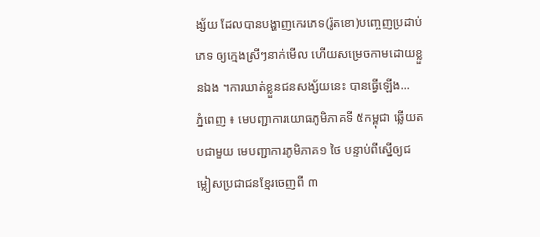ង្ស័យ ដែលបានបង្ហាញកេរភេទ(រ៉ូតខោ)បញ្ចេញប្រដាប់ភេទ ឲ្យក្មេងស្រីៗនាក់មើល ហើយសម្រេចកាមដោយខ្លួនឯង ។ការឃាត់ខ្លួនជនសង្ស័យនេះ បានធ្វើឡើង...
ភ្នំពេញ ៖ មេបញ្ជាការយោធភូមិភាគទី ៥កម្ពុជា ឆ្លើយតបជាមួយ មេបញ្ជាការភូមិភាគ១ ថៃ បន្ទាប់ពីស្នើឲ្យជម្លៀសប្រជាជនខ្មែរចេញពី ៣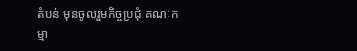តំបន់ មុនចូលរួមកិច្ចប្រជុំ គណៈកម្មា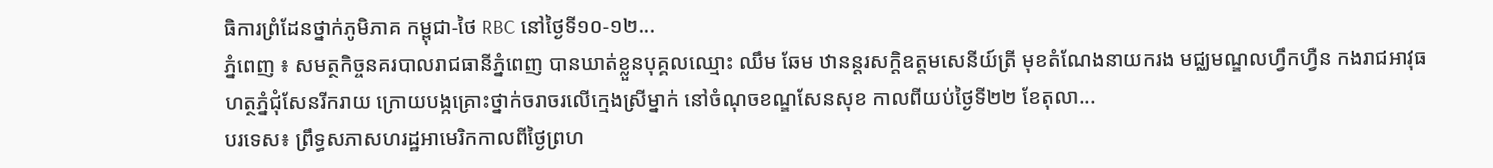ធិការព្រំដែនថ្នាក់ភូមិភាគ កម្ពុជា-ថៃ RBC នៅថ្ងៃទី១០-១២...
ភ្នំពេញ ៖ សមត្ថកិច្ចនគរបាលរាជធានីភ្នំពេញ បានឃាត់ខ្លួនបុគ្គលឈ្មោះ ឈឹម ឆែម ឋានន្តរសក្តិឧត្តមសេនីយ៍ត្រី មុខតំណែងនាយករង មជ្ឈមណ្ឌលហ្វឹកហ្វឺន កងរាជអាវុធហត្ថភ្នំជុំសែនរីករាយ ក្រោយបង្កគ្រោះថ្នាក់ចរាចរលើក្មេងស្រីម្នាក់ នៅចំណុចខណ្ឌសែនសុខ កាលពីយប់ថ្ងៃទី២២ ខែតុលា...
បរទេស៖ ព្រឹទ្ធសភាសហរដ្ឋអាមេរិកកាលពីថ្ងៃព្រហ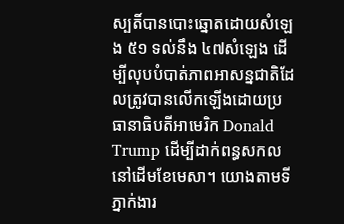ស្បតិ៍បានបោះឆ្នោតដោយសំឡេង ៥១ ទល់នឹង ៤៧សំឡេង ដើម្បីលុបបំបាត់ភាពអាសន្នជាតិដែលត្រូវបានលើកឡើងដោយប្រធានាធិបតីអាមេរិក Donald Trump ដើម្បីដាក់ពន្ធសកលនៅដើមខែមេសា។ យោងតាមទីភ្នាក់ងារ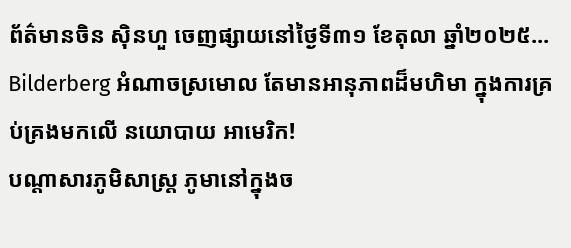ព័ត៌មានចិន ស៊ិនហួ ចេញផ្សាយនៅថ្ងៃទី៣១ ខែតុលា ឆ្នាំ២០២៥...
Bilderberg អំណាចស្រមោល តែមានអានុភាពដ៏មហិមា ក្នុងការគ្រប់គ្រងមកលើ នយោបាយ អាមេរិក!
បណ្ដាសារភូមិសាស្រ្ត ភូមានៅក្នុងច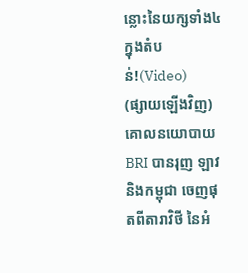ន្លោះនៃយក្សទាំង៤ក្នុងតំបន់!(Video)
(ផ្សាយឡើងវិញ) គោលនយោបាយ BRI បានរុញ ឡាវនិងកម្ពុជា ចេញផុតពីតារាវិថី នៃអំ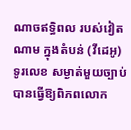ណាចឥទ្ធិពល របស់វៀតណាម ក្នុងតំបន់ (វីដេអូ)
ទូរលេខ សម្ងាត់មួយច្បាប់ បានធ្វើឱ្យពិភពលោក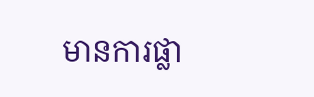មានការផ្លា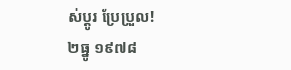ស់ប្ដូរ ប្រែប្រួល!
២ធ្នូ ១៩៧៨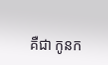គឺជា កូនក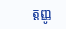ត្តញ្ញូ